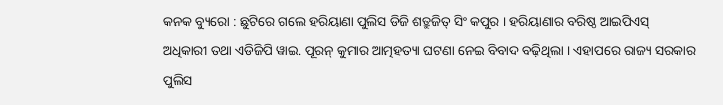କନକ ବ୍ୟୁରୋ : ଛୁଟିରେ ଗଲେ ହରିୟାଣା ପୁଲିସ ଡିଜି ଶତ୍ରୁଜିତ୍ ସିଂ କପୁର । ହରିୟାଣାର ବରିଷ୍ଠ ଆଇପିଏସ୍ ଅଧିକାରୀ ତଥା ଏଡିଜିପି ୱାଇ. ପୂରନ୍ କୁମାର ଆତ୍ମହତ୍ୟା ଘଟଣା ନେଇ ବିବାଦ ବଢ଼ିଥିଲା । ଏହାପରେ ରାଜ୍ୟ ସରକାର ପୁଲିସ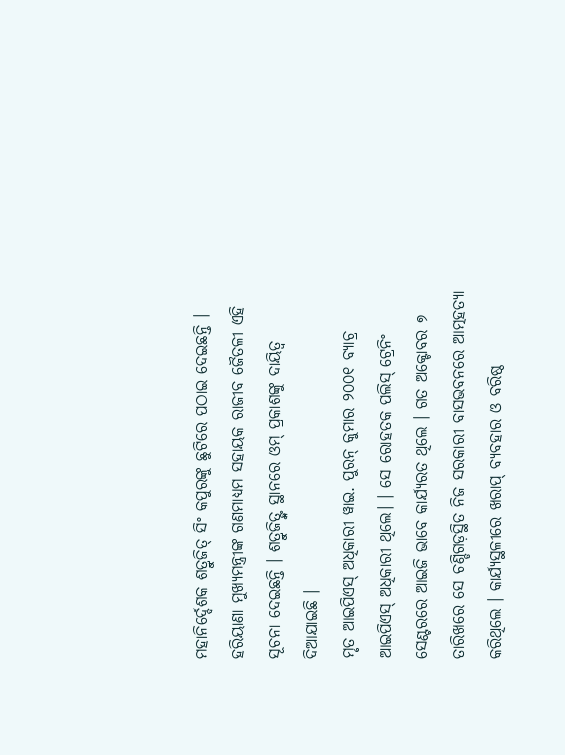ମହାନିର୍ଦ୍ଦେଶକ ଶତ୍ରୁଜିତ୍ ସିଂ କପୁରଙ୍କୁ ଛୁଟିରେ ପଠାଇ ଦେଇଛନ୍ତି । ହରିୟାଣା ମୁଖ୍ୟମନ୍ତ୍ରୀଙ୍କ ଗଣମାଧ୍ୟମ ସହାୟକ ରାଜୀବ ଜୈତଳୀ ଏହି ସୂଚନା ଦେଇଛନ୍ତି । ଶତ୍ରୁଜିତ୍ଙ୍କ ସ୍ଥାନରେ ଓମ୍ ପ୍ରକାଶଙ୍କୁ ଦାୟିତ୍ବ ଦିଆଯାଇଛି ।
ମୃତ ଆଇପିଏସ୍ ଅଧିକାରୀ ୱାଇ. ପୁରନ୍ କୁମାର ୨୦୦୧ ବ୍ୟାଚ୍ର ଆଇପିଏସ୍ ଅଧିକାରୀ ଥିଲେ। । ସେ ରୋହତକ ପଲିସ୍ ଟ୍ରେନିଂ ସେଣ୍ଟରରେ ଆଇଜି ଭାବେ କାର୍ଯ୍ୟରତ ଥିଲେ । ଗତ ଅକ୍ଟୋବର ୭ ତାରିଖରେ ସେ ଚଣ୍ଡିଗଡ଼ସ୍ଥିତ ନିଜ ସରକାରୀ ବାସଭବନରେ ଆତ୍ମହତ୍ୟା କରିଥିଲେ । କାର୍ଯ୍ୟସ୍ଥଳୀରେ ଖରାପ୍ ବ୍ୟବହାର ଓ ବରିଷ୍ଠ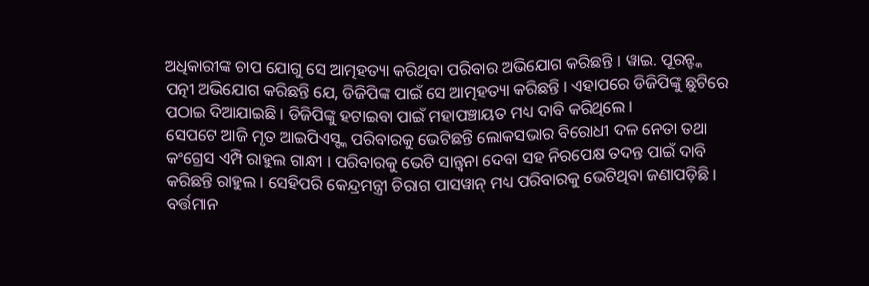ଅଧିକାରୀଙ୍କ ଚାପ ଯୋଗୁ ସେ ଆତ୍ମହତ୍ୟା କରିଥିବା ପରିବାର ଅଭିଯୋଗ କରିଛନ୍ତି । ୱାଇ. ପୂରନ୍ଙ୍କ ପତ୍ନୀ ଅଭିଯୋଗ କରିଛନ୍ତି ଯେ, ଡିଜିପିଙ୍କ ପାଇଁ ସେ ଆତ୍ମହତ୍ୟା କରିଛନ୍ତି । ଏହାପରେ ଡିଜିପିଙ୍କୁ ଛୁଟିରେ ପଠାଇ ଦିଆଯାଇଛି । ଡିଜିପିଙ୍କୁ ହଟାଇବା ପାଇଁ ମହାପଞ୍ଚାୟତ ମଧ୍ୟ ଦାବି କରିଥିଲେ ।
ସେପଟେ ଆଜି ମୃତ ଆଇପିଏସ୍ଙ୍କ ପରିବାରକୁ ଭେଟିଛନ୍ତି ଲୋକସଭାର ବିରୋଧୀ ଦଳ ନେତା ତଥା କଂଗ୍ରେସ ଏମ୍ପି ରାହୁଲ ଗାନ୍ଧୀ । ପରିବାରକୁ ଭେଟି ସାନ୍ତ୍ବନା ଦେବା ସହ ନିରପେକ୍ଷ ତଦନ୍ତ ପାଇଁ ଦାବି କରିଛନ୍ତି ରାହୁଲ । ସେହିପରି କେନ୍ଦ୍ରମନ୍ତ୍ରୀ ଚିରାଗ ପାସୱାନ୍ ମଧ୍ୟ ପରିବାରକୁ ଭେଟିଥିବା ଜଣାପଡ଼ିଛି । ବର୍ତ୍ତମାନ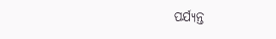ପର୍ଯ୍ୟନ୍ତ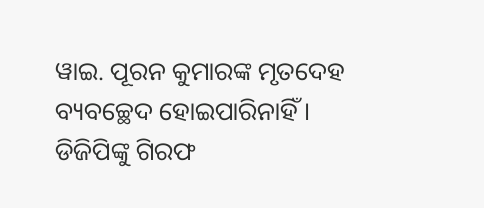ୱାଇ. ପୂରନ କୁମାରଙ୍କ ମୃତଦେହ ବ୍ୟବଚ୍ଛେଦ ହୋଇପାରିନାହିଁ । ଡିଜିପିଙ୍କୁ ଗିରଫ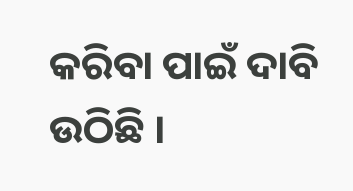କରିବା ପାଇଁ ଦାବି ଉଠିଛି ।